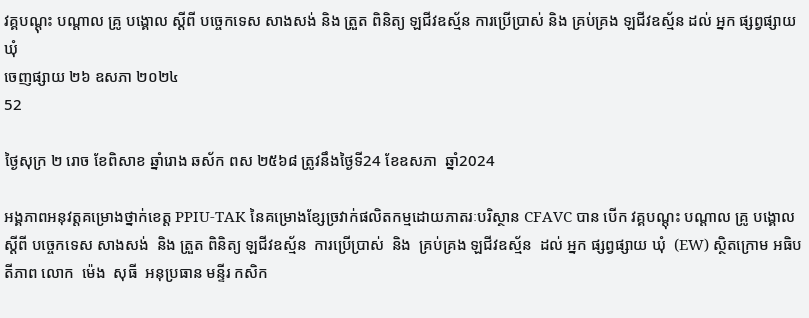វគ្គបណ្ដុះ បណ្ដាល គ្រូ បង្គោល ស្ដីពី បច្ចេកទេស សាងសង់ និង ត្រួត ពិនិត្យ ឡជីវឧស្ម័ន ការប្រើប្រាស់ និង គ្រប់គ្រង ឡជីវឧស្ម័ន ដល់ អ្នក ផ្សព្វផ្សាយ ឃុំ
ចេញផ្សាយ ២៦ ឧសភា ២០២៤
52

ថ្ងៃសុក្រ ២ រោច ខែពិសាខ ឆ្នាំរោង ឆស័ក ពស ២៥៦៨ ត្រូវនឹងថ្ងៃទី24 ខែឧសភា  ឆ្នាំ2024

អង្គភាពអនុវត្តគម្រោងថ្នាក់ខេត្ត PPIU-TAK នៃគម្រោងខ្សែច្រវាក់ផលិតកម្មដោយភាតរៈបរិស្ថាន CFAVC បាន បេីក វគ្គបណ្ដុះ បណ្ដាល គ្រូ បង្គោល ស្ដីពី បច្ចេកទេស សាងសង់  និង ត្រួត ពិនិត្យ ឡជីវឧស្ម័ន  ការប្រើប្រាស់  និង  គ្រប់គ្រង ឡជីវឧស្ម័ន  ដល់ អ្នក ផ្សព្វផ្សាយ ឃុំ  (EW) ស្ថិតក្រោម អធិបតីភាព លោក  ម៉េង  សុធី  អនុប្រធាន មន្ទីរ កសិក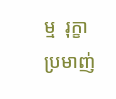ម្ម  រុក្ខា ប្រមាញ់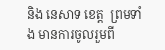និង នេសាទ ខេត្ត  ព្រមទាំង មានការចូលរួមពី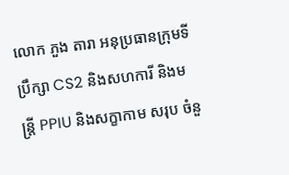លោក ភួង តារា អនុប្រធានក្រុមទីប្រឹក្សា CS2 និងសហការី និងមន្រ្តី PPIU និងសក្ខាកាម សរុប ចំនួ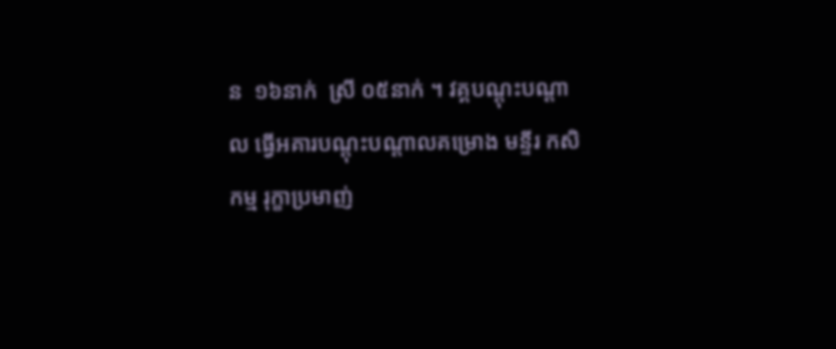ន  ១៦នាក់  ស្រី ០៥នាក់ ។ វគ្គបណ្ដុះបណ្ដាល ធ្វើអគារបណ្តុះបណ្តាលគម្រោង មន្ទីរ កសិកម្ម រុក្ខាប្រមាញ់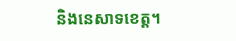និងនេសាទខេត្ត។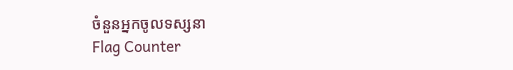ចំនួនអ្នកចូលទស្សនា
Flag Counter